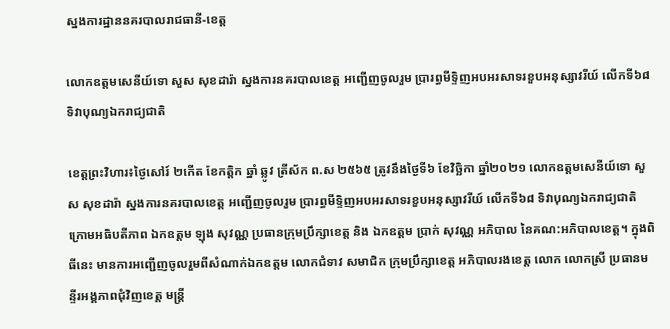ស្នងការដ្ឋាននគរបាលរាជធានី-ខេត្ត

លោកឧត្តមសេនីយ៍ទោ សួស សុខដារ៉ា ស្នងការនគរបាលខេត្ត អញ្ជើញចូលរួម ប្រារព្ធមីទ្ទិញអបអរសាទរខួបអនុស្សាវរីយ៍ លើកទី៦៨ ទិវាបុណ្យឯករាជ្យជាតិ

ខេត្តព្រះវិហារ៖ថ្ងៃសៅរ៍ ២កើត ខែកត្តិក ឆ្នាំ ឆ្លូវ ត្រីស័ក ព.ស ២៥៦៥ ត្រូវនឹងថ្ងៃទី៦ ខែវិច្ឆិកា ឆ្នាំ២០២១ លោកឧត្តមសេនីយ៍ទោ សួស សុខដារ៉ា ស្នងការនគរបាលខេត្ត អញ្ជើញចូលរួម ប្រារព្ធមីទ្ទិញអបអរសាទរខួបអនុស្សាវរីយ៍ លើកទី៦៨ ទិវាបុណ្យឯករាជ្យជាតិ ក្រោមអធិបតីភាព ឯកឧត្តម ឡុង សុវណ្ណ ប្រធានក្រុមប្រឹក្សាខេត្ត និង ឯកឧត្តម ប្រាក់ សុវណ្ណ អភិបាល នៃគណ:អភិបាលខេត្ត។ ក្នុងពិធីនេះ មានការអញ្ជើញចូលរួមពីសំណាក់ឯកឧត្តម លោកជំទាវ សមាជិក ក្រុមប្រឹក្សាខេត្ត អភិបាលរងខេត្ត លោក លោកស្រី ប្រធានមន្ទីរអង្គភាពជុំវិញខេត្ត មន្រ្តី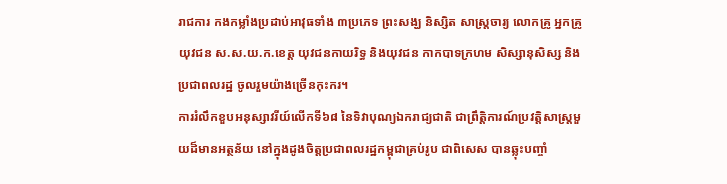រាជការ កងកម្លាំងប្រដាប់អាវុធទាំង ៣ប្រភេទ ព្រះសង្ឃ និស្សិត សាស្រ្តចារ្យ លោកគ្រូ អ្នកគ្រូ យុវជន ស.ស.យ.ក.ខេត្ត យុវជនកាយរិទ្ធ និងយុវជន កាកបាទក្រហម សិស្សានុសិស្ស និងប្រជាពលរដ្ឋ ចូលរួមយ៉ាងច្រើនកុះករ។
ការរំលឹកខួបអនុស្សាវរីយ៍លើកទី៦៨ នៃទិវាបុណ្យឯករាជ្យជាតិ ជាព្រឹត្តិការណ៍ប្រវត្តិសាស្ត្រមួយដ៏មានអត្ថន័យ នៅក្នុងដូងចិត្តប្រជាពលរដ្ឋកម្ពុជាគ្រប់រូប ជាពិសេស បានឆ្លុះបញ្ចាំ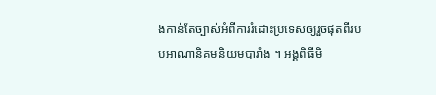ងកាន់តែច្បាស់អំពីការរំដោះប្រទេសឲ្យរួចផុតពីរបបអាណានិគមនិយមបារាំង ។ អង្គពិធីមិ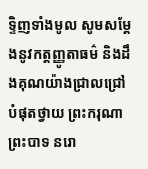ទ្ទិញទាំងមូល សូមសម្ដែងនូវកត្តញ្ញូតាធម៌ និងដឹងគុណយ៉ាងជ្រាលជ្រៅបំផុតថ្វាយ ព្រះករុណា ព្រះបាទ នរោ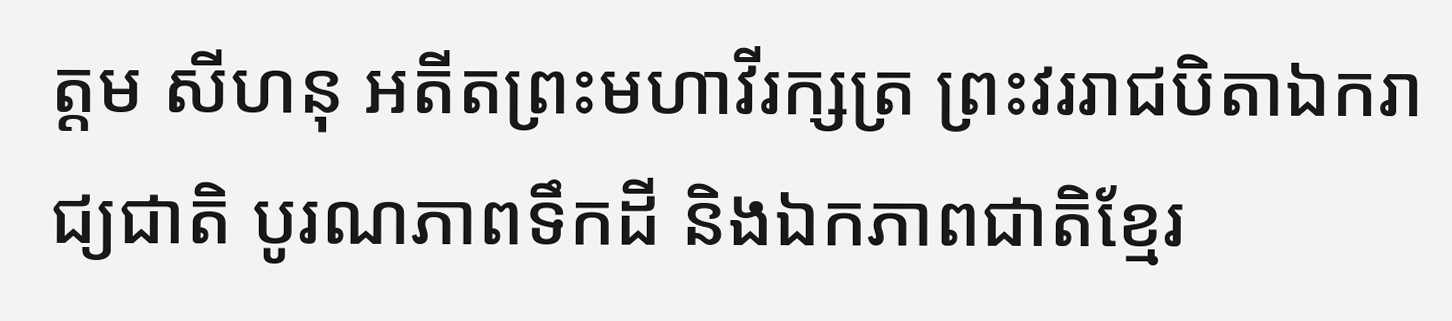ត្ដម សីហនុ អតីតព្រះមហាវីរក្សត្រ ព្រះវររាជបិតាឯករាជ្យជាតិ បូរណភាពទឹកដី និងឯកភាពជាតិខ្មែរ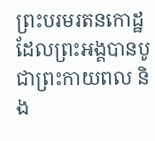ព្រះបរមរតនកោដ្ឋ ដែលព្រះអង្គបានបូជាព្រះកាយពល និង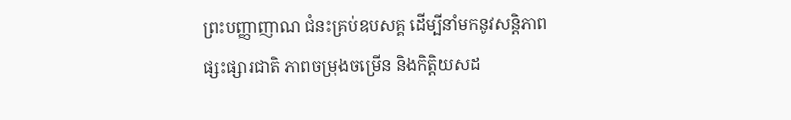ព្រះបញ្ញាញាណ ជំនះគ្រប់ឧបសគ្គ ដើម្បីនាំមកនូវសន្តិភាព ផ្សះផ្សារជាតិ ភាពចម្រុងចម្រើន និងកិត្តិយសដ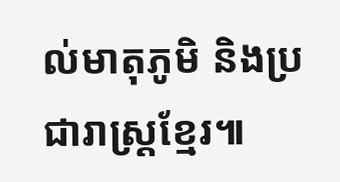ល់មាតុភូមិ និងប្រជារាស្រ្តខ្មែរ៕